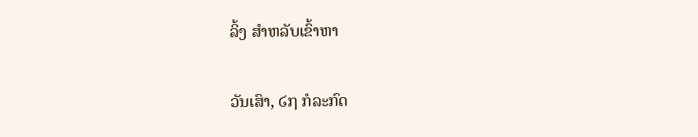ລິ້ງ ສຳຫລັບເຂົ້າຫາ

ວັນເສົາ, ໒໗ ກໍລະກົດ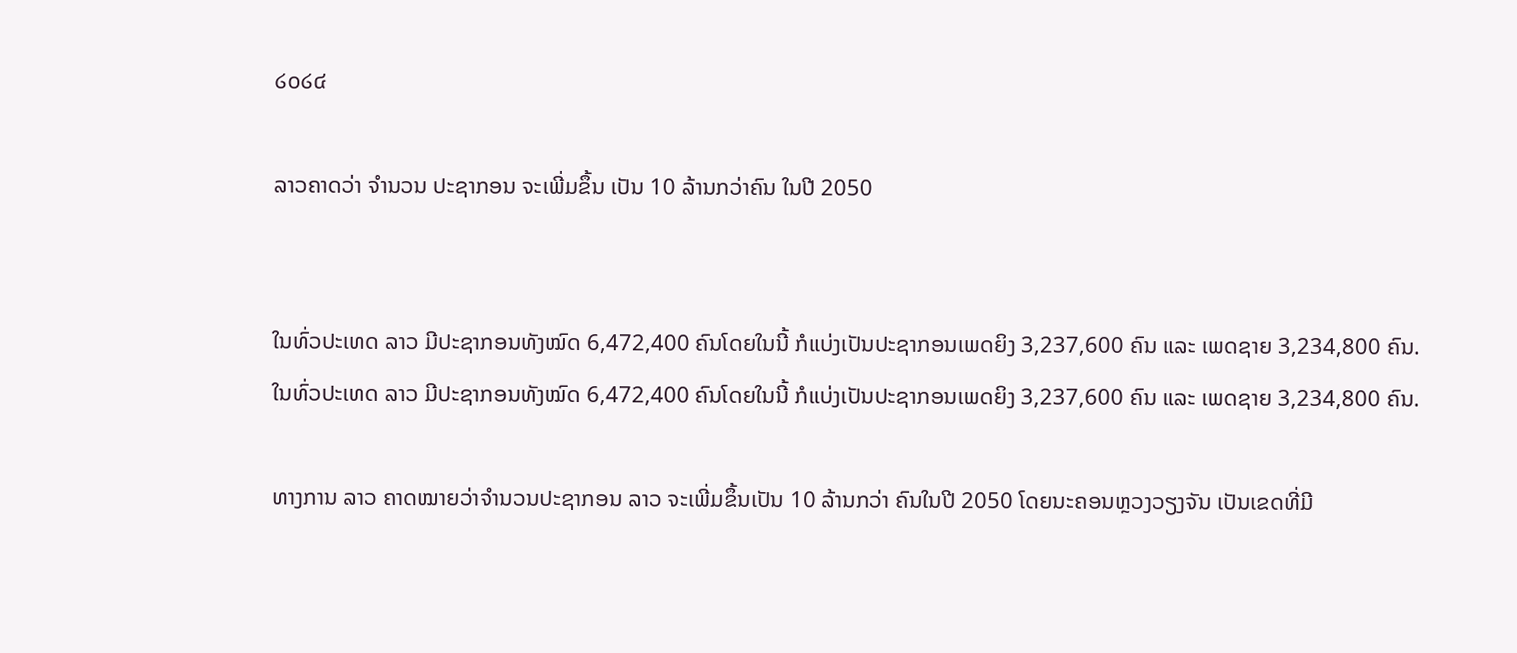໒໐໒໔

ລາວຄາດວ່າ ຈຳນວນ ປະຊາກອນ ຈະເພີ່ມຂຶ້ນ ເປັນ 10 ລ້ານກວ່າຄົນ ໃນປີ 2050


ໃນທົ່ວປະເທດ ລາວ ມີປະຊາກອນທັງໝົດ 6,472,400 ຄົນໂດຍໃນນີ້ ກໍແບ່ງເປັນປະຊາກອນເພດຍິງ 3,237,600 ຄົນ ແລະ ເພດຊາຍ 3,234,800 ຄົນ.
ໃນທົ່ວປະເທດ ລາວ ມີປະຊາກອນທັງໝົດ 6,472,400 ຄົນໂດຍໃນນີ້ ກໍແບ່ງເປັນປະຊາກອນເພດຍິງ 3,237,600 ຄົນ ແລະ ເພດຊາຍ 3,234,800 ຄົນ.

ທາງການ ລາວ ຄາດໝາຍວ່າຈຳນວນປະຊາກອນ ລາວ ຈະເພີ່ມຂຶ້ນເປັນ 10 ລ້ານກວ່າ ຄົນໃນປີ 2050 ໂດຍນະຄອນຫຼວງວຽງຈັນ ເປັນເຂດທີ່ມີ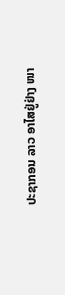ປະຊາກອນ ລາວ ອາໄສຢູ່ຢ່າງ ໜາ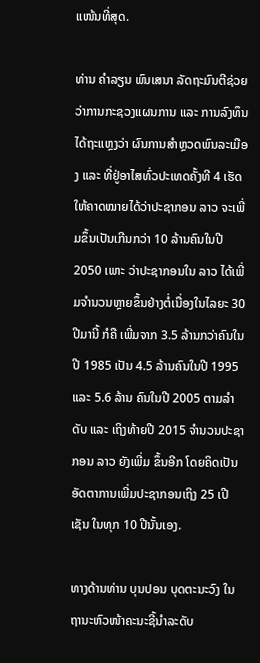ແໜ້ນທີ່ສຸດ.

ທ່ານ ຄຳລຽນ ພົນເສນາ ລັດຖະມົນຕີຊ່ວຍ ວ່າການກະຊວງແຜນການ ແລະ ການລົງທຶນ ໄດ້ຖະແຫຼງວ່າ ຜົນການສຳຫຼວດພົນລະເມືອງ ແລະ ທີ່ຢູ່ອາໄສທົ່ວປະເທດຄັ້ງທີ 4 ເຮັດ ໃຫ້ຄາດໝາຍໄດ້ວ່າປະຊາກອນ ລາວ ຈະເພີ່ມຂຶ້ນເປັນເກີນກວ່າ 10 ລ້ານຄົນໃນປີ 2050 ເພາະ ວ່າປະຊາກອນໃນ ລາວ ໄດ້ເພີ່ມຈຳນວນຫຼາຍຂຶ້ນຢ່າງຕໍ່ເນື່ອງໃນໄລຍະ 30 ປີມານີ້ ກໍຄື ເພີ່ມຈາກ 3.5 ລ້ານກວ່າຄົນໃນປີ 1985 ເປັນ 4.5 ລ້ານຄົນໃນປີ 1995 ແລະ 5.6 ລ້ານ ຄົນໃນປີ 2005 ຕາມລຳດັບ ແລະ ເຖິງທ້າຍປີ 2015 ຈຳນວນປະຊາກອນ ລາວ ຍັງເພີ່ມ ຂຶ້ນອີກ ໂດຍຄິດເປັນອັດຕາການເພີ່ມປະຊາກອນເຖິງ 25 ເປີເຊັນ ໃນທຸກ 10 ປີນັ້ນເອງ.

ທາງດ້ານທ່ານ ບຸນປອນ ບຸດຕະນະວົງ ໃນຖານະຫົວໜ້າຄະນະຊີ້ນຳລະດັບ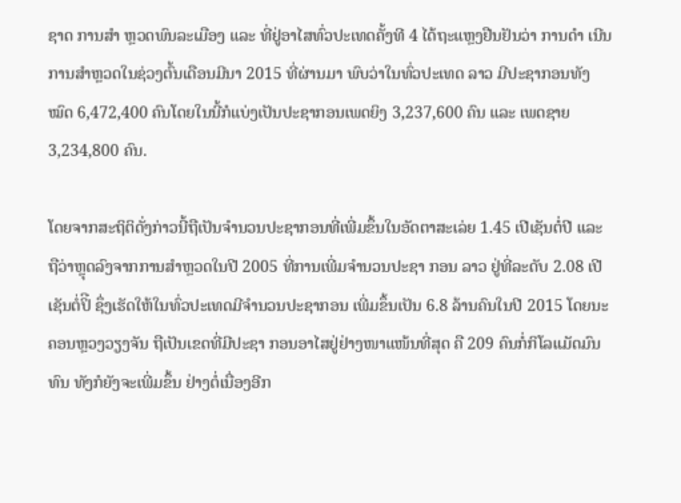ຊາດ ການສຳ ຫຼວດພົນລະເມືອງ ແລະ ທີ່ຢູ່ອາໄສທົ່ວປະເທດຄັ້ງທີ 4 ໄດ້ຖະແຫຼງຢືນຢັນວ່າ ການດຳ ເນີນການສຳຫຼວດໃນຊ່ວງຕົ້ນເດືອນມີນາ 2015 ທີ່ຜ່ານມາ ພົບວ່າໃນທົ່ວປະເທດ ລາວ ມີປະຊາກອນທັງໝົດ 6,472,400 ຄົນໂດຍໃນນີ້ກໍແບ່ງເປັນປະຊາກອນເພດຍິງ 3,237,600 ຄົນ ແລະ ເພດຊາຍ 3,234,800 ຄົນ.

ໂດຍຈາກສະຖິຕິດັ່ງກ່າວນີ້ຖືເປັນຈຳນວນປະຊາກອນທີ່ເພີ່ມຂຶ້ນໃນອັດຕາສະເລ່ຍ 1.45 ເປີເຊັນຕໍ່ປີ ແລະ ຖືວ່າຫຼຸດລົງຈາກການສຳຫຼວດໃນປີ 2005 ທີ່ການເພີ່ມຈຳນວນປະຊາ ກອນ ລາວ ຢູ່ທີ່ລະດັບ 2.08 ເປີເຊັນຕໍ່ປິີ ຊຶ່ງເຮັດໃຫ້ໃນທົ່ວປະເທດມີຈຳນວນປະຊາກອນ ເພີ່ມຂຶ້ນເປັນ 6.8 ລ້ານຄົນໃນປີ 2015 ໂດຍນະຄອນຫຼວງວຽງຈັນ ຖືເປັນເຂດທີ່ມີປະຊາ ກອນອາໄສຢູ່ຢ່າງໜາແໜ້ນທີ່ສຸດ ຄື 209 ຄົນກໍ່ກິໂລແມັດມົນທົນ ທັງກໍຍັງຈະເພີ່ມຂຶ້ນ ຢ່າງຕໍ່ເນື່ອງອີກ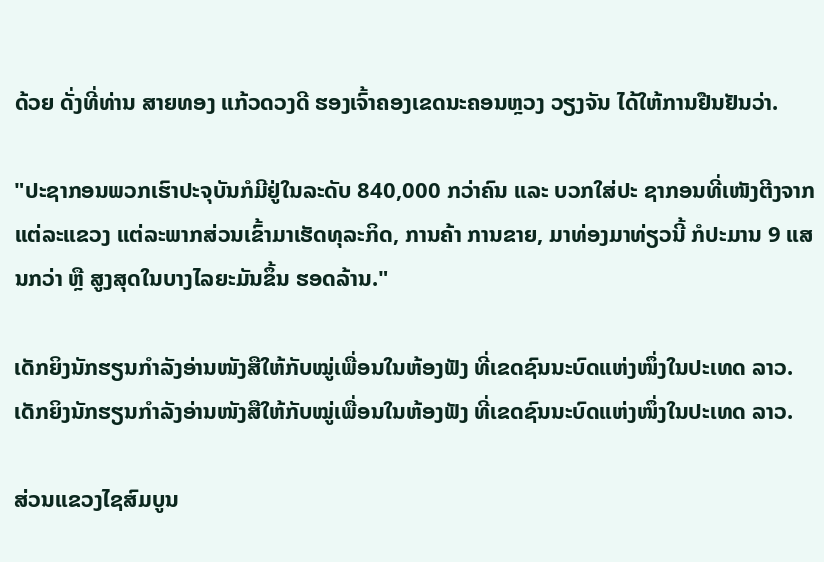ດ້ວຍ ດັ່ງທີ່ທ່ານ ສາຍທອງ ແກ້ວດວງດີ ຮອງເຈົ້າຄອງເຂດນະຄອນຫຼວງ ວຽງຈັນ ໄດ້ໃຫ້ການຢືນຢັນວ່າ.

"ປະຊາກອນພວກເຮົາປະຈຸບັນກໍມີຢູ່ໃນລະດັບ 840,000 ກວ່າຄົນ ແລະ ບວກໃສ່ປະ ຊາກອນທີ່ເໜັງຕີງຈາກແຕ່ລະແຂວງ ແຕ່ລະພາກສ່ວນເຂົ້າມາເຮັດທຸລະກິດ, ການຄ້າ ການຂາຍ, ມາທ່ອງມາທ່ຽວນີ້ ກໍປະມານ 9 ແສນກວ່າ ຫຼື ສູງສຸດໃນບາງໄລຍະມັນຂຶ້ນ ຮອດລ້ານ."

ເດັກຍິງນັກຮຽນກຳລັງອ່ານໜັງສືໃຫ້ກັບໝູ່ເພື່ອນໃນຫ້ອງຟັງ ທີ່ເຂດຊົນນະບົດແຫ່ງໜຶ່ງໃນປະເທດ ລາວ.
ເດັກຍິງນັກຮຽນກຳລັງອ່ານໜັງສືໃຫ້ກັບໝູ່ເພື່ອນໃນຫ້ອງຟັງ ທີ່ເຂດຊົນນະບົດແຫ່ງໜຶ່ງໃນປະເທດ ລາວ.

ສ່ວນແຂວງໄຊສົມບູນ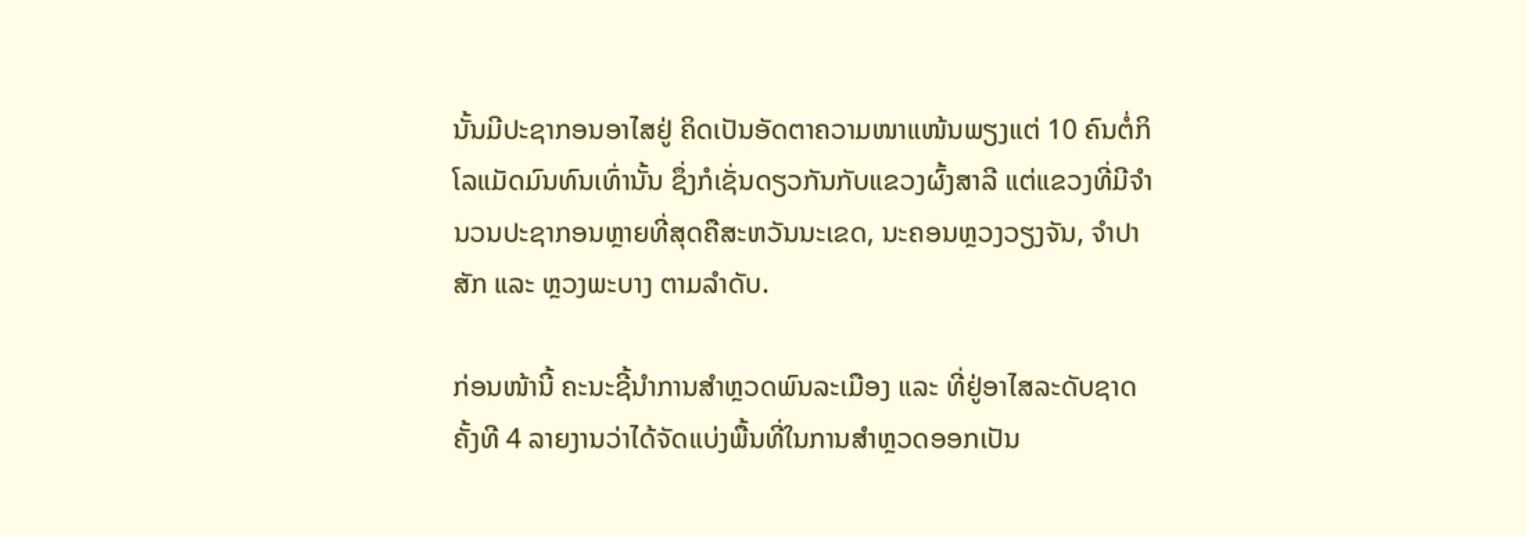ນັ້ນມີປະຊາກອນອາໄສຢູ່ ຄິດເປັນອັດຕາຄວາມໜາແໜ້ນພຽງແຕ່ 10 ຄົນຕໍ່ກິໂລແມັດມົນທົນເທົ່ານັ້ນ ຊຶ່ງກໍເຊັ່ນດຽວກັນກັບແຂວງຜົ້ງສາລີ ແຕ່ແຂວງທີ່ມີຈຳ ນວນປະຊາກອນຫຼາຍທີ່ສຸດຄືສະຫວັນນະເຂດ, ນະຄອນຫຼວງວຽງຈັນ, ຈຳປາສັກ ແລະ ຫຼວງພະບາງ ຕາມລຳດັບ.

ກ່ອນໜ້ານີ້ ຄະນະຊີ້ນຳການສຳຫຼວດພົນລະເມືອງ ແລະ ທີ່ຢູ່ອາໄສລະດັບຊາດຄັ້ງທີ 4 ລາຍງານວ່າໄດ້ຈັດແບ່ງພື້ນທີ່ໃນການສຳຫຼວດອອກເປັນ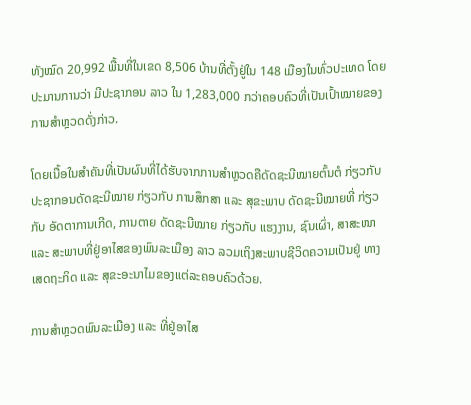ທັງໝົດ 20,992 ພື້ນທີ່ໃນເຂດ 8,506 ບ້ານທີ່ຕັ້ງຢູ່ໃນ 148 ເມືອງໃນທົ່ວປະເທດ ໂດຍປະມານການວ່າ ມີປະຊາກອນ ລາວ ໃນ 1,283,000 ກວ່າຄອບຄົວທີ່ເປັນເປົ້າໝາຍຂອງການສຳຫຼວດດັ່ງກ່າວ.

ໂດຍເນື້ອໃນສຳຄັນທີ່ເປັນຜົນທີ່ໄດ້ຮັບຈາກການສຳຫຼວດຄືດັດຊະນີໝາຍຕົ້ນຕໍ ກ່ຽວກັບ ປະຊາກອນດັດຊະນີໝາຍ ກ່ຽວກັບ ການສຶກສາ ແລະ ສຸຂະພາບ ດັດຊະນີໝາຍທີ່ ກ່ຽວ ກັບ ອັດຕາການເກີດ, ການຕາຍ ດັດຊະນີໝາຍ ກ່ຽວກັບ ແຮງງານ, ຊົນເຜົ່າ, ສາສະໜາ ແລະ ສະພາບທີ່ຢູ່ອາໄສຂອງພົນລະເມືອງ ລາວ ລວມເຖິງສະພາບຊີວິດຄວາມເປັນຢູ່ ທາງເສດຖະກິດ ແລະ ສຸຂະອະນາໄມຂອງແຕ່ລະຄອບຄົວດ້ວຍ.

ການສຳຫຼວດພົນລະເມືອງ ແລະ ທີ່ຢູ່ອາໄສ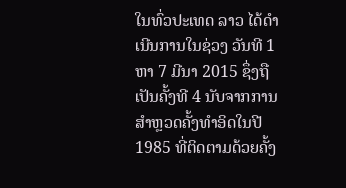ໃນທົ່ວປະເທດ ລາວ ໄດ້ດຳເນີນການໃນຊ່ວງ ວັນທີ 1 ຫາ 7 ມີນາ 2015 ຊຶ່ງຖືເປັນຄັ້ງທີ 4 ນັບຈາກການສຳຫຼວດຄັ້ງທຳອິດໃນປີ 1985 ທີ່ຕິດຕາມດ້ວຍຄັ້ງ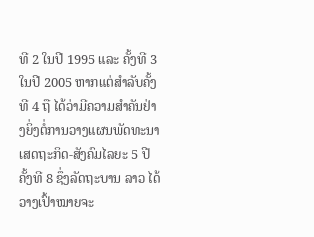ທີ 2 ໃນປີ 1995 ແລະ ຄັ້ງທີ 3 ໃນປີ 2005 ຫາກແຕ່ສຳລັບຄັ້ງທີ 4 ຖື ໄດ້ວ່າມີຄວາມສຳຄັນຢ່າງຍິ່ງຕໍ່ການວາງແຜນພັດທະນາເສດຖະກິດ-ສັງຄົມໄລຍະ 5 ປີ ຄັ້ງທີ 8 ຊຶ່ງລັດຖະບານ ລາວ ໄດ້ວາງເປົ້າໝາຍຈະ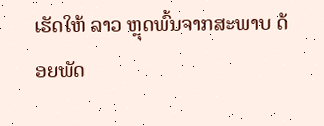ເຮັດໃຫ້ ລາວ ຫຼຸດພົ້ນຈາກສະພາບ ດ້ອຍພັດ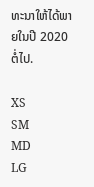ທະນາໃຫ້ໄດ້ພາຍໃນປີ 2020 ຕໍ່ໄປ.

XS
SM
MD
LG